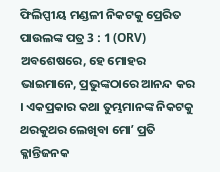ଫିଲିପ୍ପୀୟ ମଣ୍ଡଳୀ ନିକଟକୁ ପ୍ରେରିତ ପାଉଲଙ୍କ ପତ୍ର 3 : 1 (ORV)
ଅବଶେଷରେ, ହେ ମୋହର ଭାଇମାନେ, ପ୍ରଭୁଙ୍କଠାରେ ଆନନ୍ଦ କର । ଏକପ୍ରକାର କଥା ତୁମ୍ଭମାନଙ୍କ ନିକଟକୁ ଥରକୁଥର ଲେଖିବା ମୋʼ ପ୍ରତି କ୍ଳାନ୍ତିଜନକ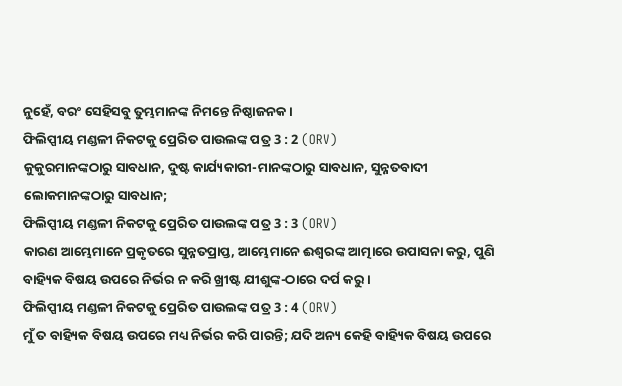ନୁହେଁ, ବରଂ ସେହିସବୁ ତୁମ୍ଭମାନଙ୍କ ନିମନ୍ତେ ନିଷ୍ଠାଜନକ ।
ଫିଲିପ୍ପୀୟ ମଣ୍ଡଳୀ ନିକଟକୁ ପ୍ରେରିତ ପାଉଲଙ୍କ ପତ୍ର 3 : 2 (ORV)
କୁକୁରମାନଙ୍କଠାରୁ ସାବଧାନ, ଦୁଷ୍ଟ କାର୍ଯ୍ୟକାରୀ-ମାନଙ୍କଠାରୁ ସାବଧାନ, ସୁନ୍ନତବାଦୀ ଲୋକମାନଙ୍କଠାରୁ ସାବଧାନ;
ଫିଲିପ୍ପୀୟ ମଣ୍ଡଳୀ ନିକଟକୁ ପ୍ରେରିତ ପାଉଲଙ୍କ ପତ୍ର 3 : 3 (ORV)
କାରଣ ଆମ୍ଭେମାନେ ପ୍ରକୃତରେ ସୁନ୍ନତପ୍ରାପ୍ତ, ଆମ୍ଭେମାନେ ଈଶ୍ଵରଙ୍କ ଆତ୍ମାରେ ଉପାସନା କରୁ, ପୁଣି ବାହ୍ୟିକ ବିଷୟ ଉପରେ ନିର୍ଭର ନ କରି ଖ୍ରୀଷ୍ଟ ଯୀଶୁଙ୍କ-ଠାରେ ଦର୍ପ କରୁ ।
ଫିଲିପ୍ପୀୟ ମଣ୍ଡଳୀ ନିକଟକୁ ପ୍ରେରିତ ପାଉଲଙ୍କ ପତ୍ର 3 : 4 (ORV)
ମୁଁ ତ ବାହ୍ୟିକ ବିଷୟ ଉପରେ ମଧ୍ୟ ନିର୍ଭର କରି ପାରନ୍ତି; ଯଦି ଅନ୍ୟ କେହି ବାହ୍ୟିକ ବିଷୟ ଉପରେ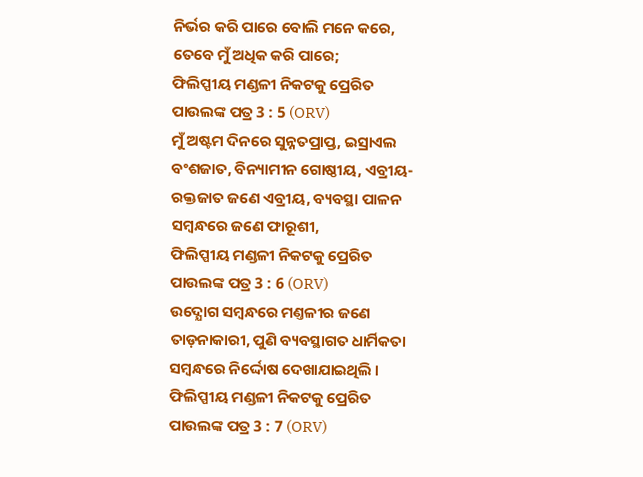ନିର୍ଭର କରି ପାରେ ବୋଲି ମନେ କରେ, ତେବେ ମୁଁ ଅଧିକ କରି ପାରେ;
ଫିଲିପ୍ପୀୟ ମଣ୍ଡଳୀ ନିକଟକୁ ପ୍ରେରିତ ପାଉଲଙ୍କ ପତ୍ର 3 : 5 (ORV)
ମୁଁ ଅଷ୍ଟମ ଦିନରେ ସୁନ୍ନତପ୍ରାପ୍ତ, ଇସ୍ରାଏଲ ବଂଶଜାତ, ବିନ୍ୟାମୀନ ଗୋଷ୍ଠୀୟ, ଏବ୍ରୀୟ-ରକ୍ତଜାତ ଜଣେ ଏବ୍ରୀୟ, ବ୍ୟବସ୍ଥା ପାଳନ ସମ୍ଵନ୍ଧରେ ଜଣେ ଫାରୂଶୀ,
ଫିଲିପ୍ପୀୟ ମଣ୍ଡଳୀ ନିକଟକୁ ପ୍ରେରିତ ପାଉଲଙ୍କ ପତ୍ର 3 : 6 (ORV)
ଉଦ୍ଯୋଗ ସମ୍ଵନ୍ଧରେ ମଣ୍ତଳୀର ଜଣେ ତାଡ଼ନାକାରୀ, ପୁଣି ବ୍ୟବସ୍ଥାଗତ ଧାର୍ମିକତା ସମ୍ଵନ୍ଧରେ ନିର୍ଦ୍ଦୋଷ ଦେଖାଯାଇଥିଲି ।
ଫିଲିପ୍ପୀୟ ମଣ୍ଡଳୀ ନିକଟକୁ ପ୍ରେରିତ ପାଉଲଙ୍କ ପତ୍ର 3 : 7 (ORV)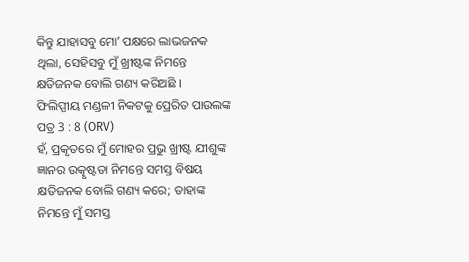କିନ୍ତୁ ଯାହାସବୁ ମୋʼ ପକ୍ଷରେ ଲାଭଜନକ ଥିଲା, ସେହିସବୁ ମୁଁ ଖ୍ରୀଷ୍ଟଙ୍କ ନିମନ୍ତେ କ୍ଷତିଜନକ ବୋଲି ଗଣ୍ୟ କରିଅଛି ।
ଫିଲିପ୍ପୀୟ ମଣ୍ଡଳୀ ନିକଟକୁ ପ୍ରେରିତ ପାଉଲଙ୍କ ପତ୍ର 3 : 8 (ORV)
ହଁ, ପ୍ରକୃତରେ ମୁଁ ମୋହର ପ୍ରଭୁ ଖ୍ରୀଷ୍ଟ ଯୀଶୁଙ୍କ ଜ୍ଞାନର ଉତ୍କୃଷ୍ଟତା ନିମନ୍ତେ ସମସ୍ତ ବିଷୟ କ୍ଷତିଜନକ ବୋଲି ଗଣ୍ୟ କରେ; ତାହାଙ୍କ ନିମନ୍ତେ ମୁଁ ସମସ୍ତ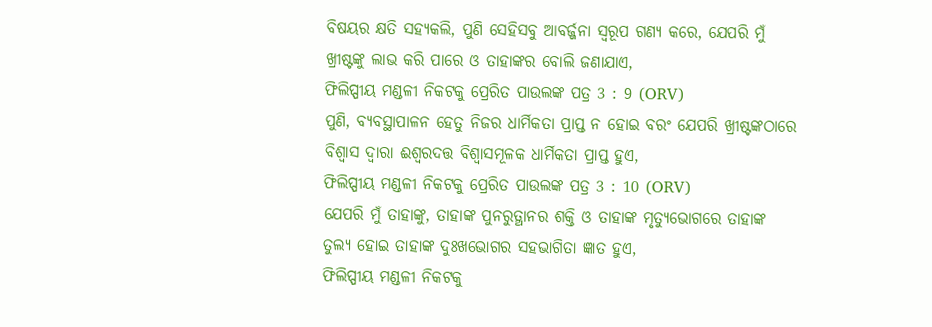ବିଷୟର କ୍ଷତି ସହ୍ୟକଲି, ପୁଣି ସେହିସବୁ ଆବର୍ଜ୍ଜନା ସ୍ଵରୂପ ଗଣ୍ୟ କରେ, ଯେପରି ମୁଁ ଖ୍ରୀଷ୍ଟଙ୍କୁ ଲାଭ କରି ପାରେ ଓ ତାହାଙ୍କର ବୋଲି ଜଣାଯାଏ,
ଫିଲିପ୍ପୀୟ ମଣ୍ଡଳୀ ନିକଟକୁ ପ୍ରେରିତ ପାଉଲଙ୍କ ପତ୍ର 3 : 9 (ORV)
ପୁଣି, ବ୍ୟବସ୍ଥାପାଳନ ହେତୁ ନିଜର ଧାର୍ମିକତା ପ୍ରାପ୍ତ ନ ହୋଇ ବରଂ ଯେପରି ଖ୍ରୀଷ୍ଟଙ୍କଠାରେ ବିଶ୍ଵାସ ଦ୍ଵାରା ଈଶ୍ଵରଦତ୍ତ ବିଶ୍ଵାସମୂଳକ ଧାର୍ମିକତା ପ୍ରାପ୍ତ ହୁଏ,
ଫିଲିପ୍ପୀୟ ମଣ୍ଡଳୀ ନିକଟକୁ ପ୍ରେରିତ ପାଉଲଙ୍କ ପତ୍ର 3 : 10 (ORV)
ଯେପରି ମୁଁ ତାହାଙ୍କୁ, ତାହାଙ୍କ ପୁନରୁତ୍ଥାନର ଶକ୍ତି ଓ ତାହାଙ୍କ ମୃତ୍ୟୁଭୋଗରେ ତାହାଙ୍କ ତୁଲ୍ୟ ହୋଇ ତାହାଙ୍କ ଦୁଃଖଭୋଗର ସହଭାଗିତା ଜ୍ଞାତ ହୁଏ,
ଫିଲିପ୍ପୀୟ ମଣ୍ଡଳୀ ନିକଟକୁ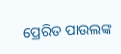ପ୍ରେରିତ ପାଉଲଙ୍କ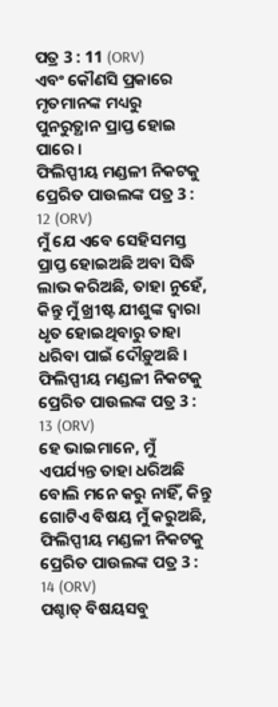ପତ୍ର 3 : 11 (ORV)
ଏବଂ କୌଣସି ପ୍ରକାରେ ମୃତମାନଙ୍କ ମଧ୍ୟରୁ ପୁନରୁତ୍ଥାନ ପ୍ରାପ୍ତ ହୋଇ ପାରେ ।
ଫିଲିପ୍ପୀୟ ମଣ୍ଡଳୀ ନିକଟକୁ ପ୍ରେରିତ ପାଉଲଙ୍କ ପତ୍ର 3 : 12 (ORV)
ମୁଁ ଯେ ଏବେ ସେହିସମସ୍ତ ପ୍ରାପ୍ତ ହୋଇଅଛି ଅବା ସିଦ୍ଧି ଲାଭ କରିଅଛି, ତାହା ନୁହେଁ, କିନ୍ତୁ ମୁଁ ଖ୍ରୀଷ୍ଟ ଯୀଶୁଙ୍କ ଦ୍ଵାରା ଧୃତ ହୋଇଥିବାରୁ ତାହା ଧରିବା ପାଇଁ ଦୌଡ଼ୁଅଛି ।
ଫିଲିପ୍ପୀୟ ମଣ୍ଡଳୀ ନିକଟକୁ ପ୍ରେରିତ ପାଉଲଙ୍କ ପତ୍ର 3 : 13 (ORV)
ହେ ଭାଇମାନେ, ମୁଁ ଏପର୍ଯ୍ୟନ୍ତ ତାହା ଧରିଅଛି ବୋଲି ମନେ କରୁ ନାହିଁ, କିନ୍ତୁ ଗୋଟିଏ ବିଷୟ ମୁଁ କରୁଅଛି,
ଫିଲିପ୍ପୀୟ ମଣ୍ଡଳୀ ନିକଟକୁ ପ୍ରେରିତ ପାଉଲଙ୍କ ପତ୍ର 3 : 14 (ORV)
ପଶ୍ଚାତ୍ ବିଷୟସବୁ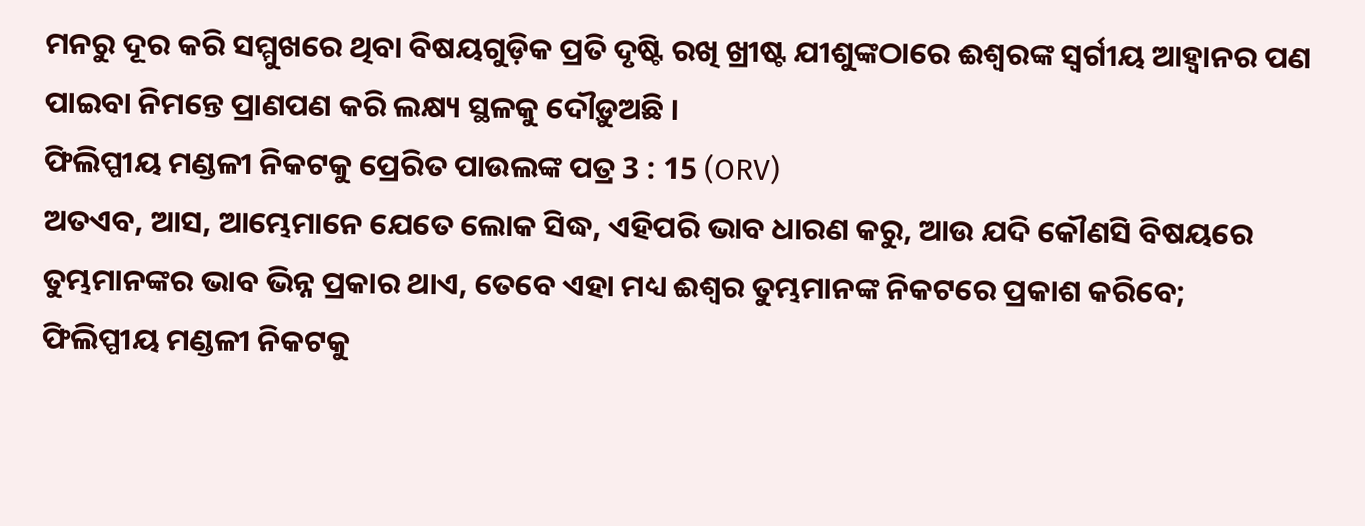ମନରୁ ଦୂର କରି ସମ୍ମୁଖରେ ଥିବା ବିଷୟଗୁଡ଼ିକ ପ୍ରତି ଦୃଷ୍ଟି ରଖି ଖ୍ରୀଷ୍ଟ ଯୀଶୁଙ୍କଠାରେ ଈଶ୍ଵରଙ୍କ ସ୍ଵର୍ଗୀୟ ଆହ୍ଵାନର ପଣ ପାଇବା ନିମନ୍ତେ ପ୍ରାଣପଣ କରି ଲକ୍ଷ୍ୟ ସ୍ଥଳକୁ ଦୌଡ଼ୁଅଛି ।
ଫିଲିପ୍ପୀୟ ମଣ୍ଡଳୀ ନିକଟକୁ ପ୍ରେରିତ ପାଉଲଙ୍କ ପତ୍ର 3 : 15 (ORV)
ଅତଏବ, ଆସ, ଆମ୍ଭେମାନେ ଯେତେ ଲୋକ ସିଦ୍ଧ, ଏହିପରି ଭାବ ଧାରଣ କରୁ, ଆଉ ଯଦି କୌଣସି ବିଷୟରେ ତୁମ୍ଭମାନଙ୍କର ଭାବ ଭିନ୍ନ ପ୍ରକାର ଥାଏ, ତେବେ ଏହା ମଧ୍ୟ ଈଶ୍ଵର ତୁମ୍ଭମାନଙ୍କ ନିକଟରେ ପ୍ରକାଶ କରିବେ;
ଫିଲିପ୍ପୀୟ ମଣ୍ଡଳୀ ନିକଟକୁ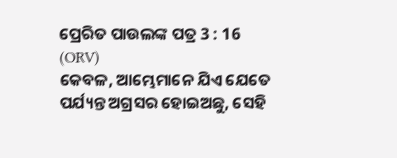ପ୍ରେରିତ ପାଉଲଙ୍କ ପତ୍ର 3 : 16 (ORV)
କେବଳ, ଆମ୍ଭେମାନେ ଯିଏ ଯେତେ ପର୍ଯ୍ୟନ୍ତ ଅଗ୍ରସର ହୋଇଅଛୁ, ସେହି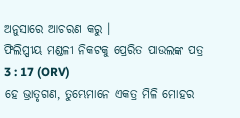ଅନୁସାରେ ଆଚରଣ କରୁ ।
ଫିଲିପ୍ପୀୟ ମଣ୍ଡଳୀ ନିକଟକୁ ପ୍ରେରିତ ପାଉଲଙ୍କ ପତ୍ର 3 : 17 (ORV)
ହେ ଭ୍ରାତୃଗଣ, ତୁମ୍ଭେମାନେ ଏକତ୍ର ମିଳି ମୋହର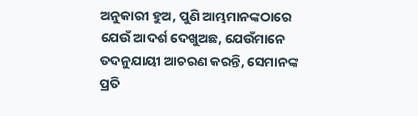ଅନୁକାରୀ ହୁଅ, ପୁଣି ଆମ୍ଭମାନଙ୍କଠାରେ ଯେଉଁ ଆଦର୍ଶ ଦେଖୁଅଛ, ଯେଉଁମାନେ ତଦନୁଯାୟୀ ଆଚରଣ କରନ୍ତି, ସେମାନଙ୍କ ପ୍ରତି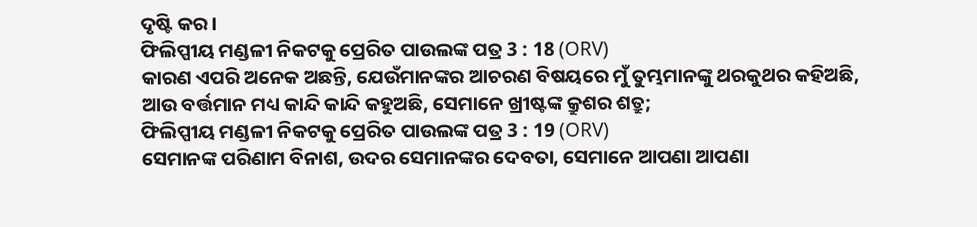ଦୃଷ୍ଟି କର ।
ଫିଲିପ୍ପୀୟ ମଣ୍ଡଳୀ ନିକଟକୁ ପ୍ରେରିତ ପାଉଲଙ୍କ ପତ୍ର 3 : 18 (ORV)
କାରଣ ଏପରି ଅନେକ ଅଛନ୍ତି, ଯେଉଁମାନଙ୍କର ଆଚରଣ ବିଷୟରେ ମୁଁ ତୁମ୍ଭମାନଙ୍କୁ ଥରକୁଥର କହିଅଛି, ଆଉ ବର୍ତ୍ତମାନ ମଧ୍ୟ କାନ୍ଦି କାନ୍ଦି କହୁଅଛି, ସେମାନେ ଖ୍ରୀଷ୍ଟଙ୍କ କ୍ରୁଶର ଶତ୍ରୁ;
ଫିଲିପ୍ପୀୟ ମଣ୍ଡଳୀ ନିକଟକୁ ପ୍ରେରିତ ପାଉଲଙ୍କ ପତ୍ର 3 : 19 (ORV)
ସେମାନଙ୍କ ପରିଣାମ ବିନାଶ, ଉଦର ସେମାନଙ୍କର ଦେବତା, ସେମାନେ ଆପଣା ଆପଣା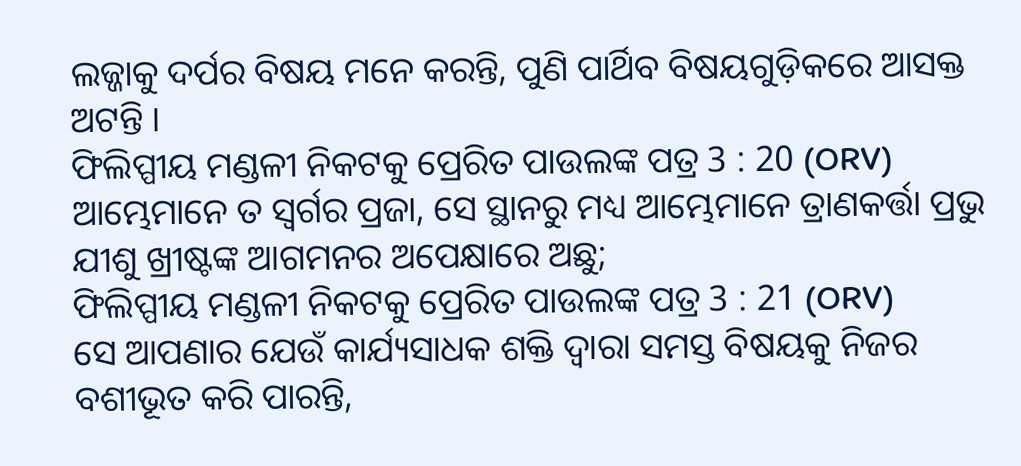ଲଜ୍ଜାକୁ ଦର୍ପର ବିଷୟ ମନେ କରନ୍ତି, ପୁଣି ପାର୍ଥିବ ବିଷୟଗୁଡ଼ିକରେ ଆସକ୍ତ ଅଟନ୍ତି ।
ଫିଲିପ୍ପୀୟ ମଣ୍ଡଳୀ ନିକଟକୁ ପ୍ରେରିତ ପାଉଲଙ୍କ ପତ୍ର 3 : 20 (ORV)
ଆମ୍ଭେମାନେ ତ ସ୍ଵର୍ଗର ପ୍ରଜା, ସେ ସ୍ଥାନରୁ ମଧ୍ୟ ଆମ୍ଭେମାନେ ତ୍ରାଣକର୍ତ୍ତା ପ୍ରଭୁ ଯୀଶୁ ଖ୍ରୀଷ୍ଟଙ୍କ ଆଗମନର ଅପେକ୍ଷାରେ ଅଛୁ;
ଫିଲିପ୍ପୀୟ ମଣ୍ଡଳୀ ନିକଟକୁ ପ୍ରେରିତ ପାଉଲଙ୍କ ପତ୍ର 3 : 21 (ORV)
ସେ ଆପଣାର ଯେଉଁ କାର୍ଯ୍ୟସାଧକ ଶକ୍ତି ଦ୍ଵାରା ସମସ୍ତ ବିଷୟକୁ ନିଜର ବଶୀଭୂତ କରି ପାରନ୍ତି,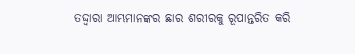ତଦ୍ଦ୍ଵାରା ଆମ୍ଭମାନଙ୍କର ଛାର ଶରୀରକୁ ରୂପାନ୍ତରିତ କରି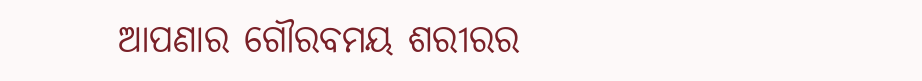ଆପଣାର ଗୌରବମୟ ଶରୀରର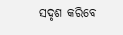ସଦୃଶ କରିବେ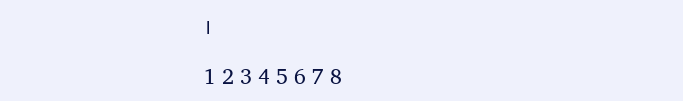।

1 2 3 4 5 6 7 8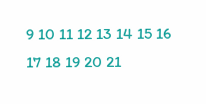9 10 11 12 13 14 15 16 17 18 19 20 21